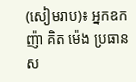(សៀមរាប)៖ អ្នកឧកញ៉ា គិត ម៉េង ប្រធានស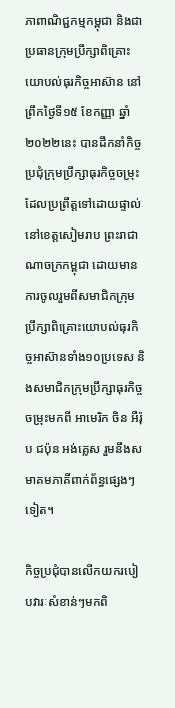ភាពាណិជ្ជកម្មកម្ពុជា និងជាប្រធានក្រុមប្រឹក្សាពិគ្រោះយោបល់ធុរកិច្ចអាស៊ាន នៅព្រឹកថ្ងៃទី១៥ ខែកញ្ញា ឆ្នាំ២០២២នេះ បានដឹកនាំកិច្ចប្រជុំក្រុមប្រឹក្សាធុរកិច្ចចម្រុះ ដែលប្រព្រឹត្តទៅដោយផ្ទាល់នៅខេត្តសៀមរាប ព្រះរាជាណាចក្រកម្ពុជា ដោយមានការចូលរួមពីសមាជិកក្រុមប្រឹក្សាពិគ្រោះយោបល់ធុរកិច្ចអាស៊ានទាំង១០ប្រទេស និងសមាជិកក្រុមប្រឹក្សាធុរកិច្ចចម្រុះមកពី អាមេរិក ចិន អឺរ៉ុប ជប៉ុន អង់គ្លេស រួមនឹងសមាគមភាគីពាក់ព័ន្ធផ្សេងៗទៀត។

កិច្ចប្រជុំបានលើកយករបៀបវារៈសំខាន់ៗមកពិ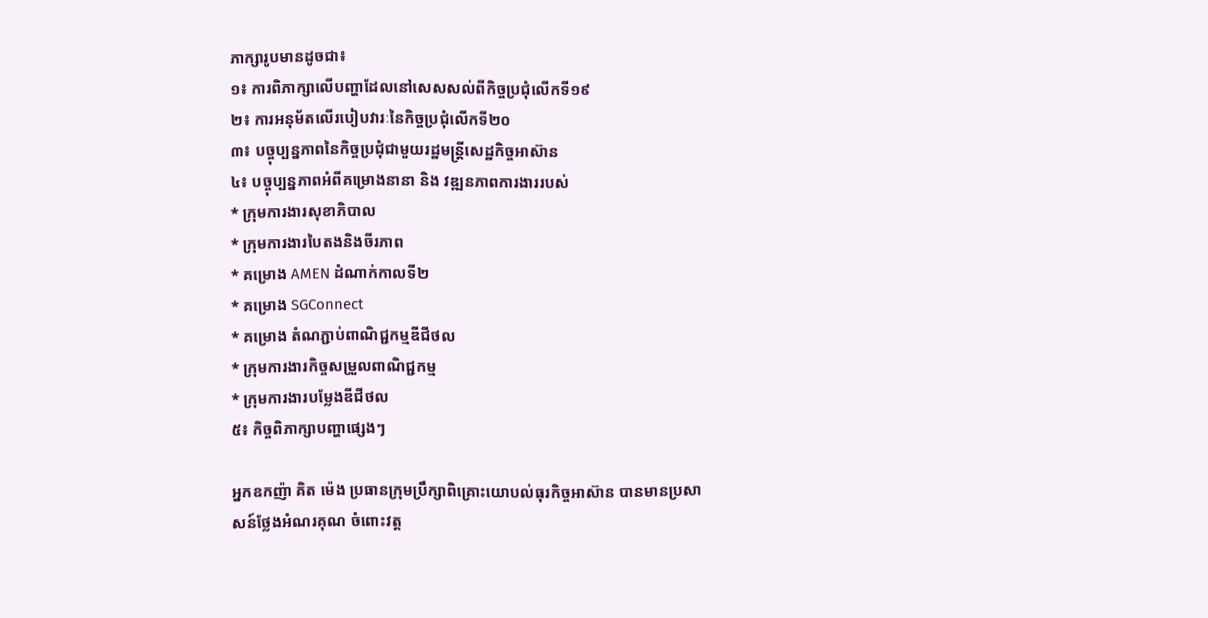ភាក្សារូបមានដូចជា៖
១៖ ការពិភាក្សាលើបញ្ហាដែលនៅសេសសល់ពីកិច្ចប្រជុំលើកទី១៩
២៖ ការអនុម័តលើរបៀបវារៈនៃកិច្ចប្រជុំលើកទី២០
៣៖ បច្ចុប្បន្នភាពនៃកិច្ចប្រជុំជាមួយរដ្ឋមន្ត្រីសេដ្ឋកិច្ចអាស៊ាន
៤៖ បច្ចុប្បន្នភាពអំពីគម្រោងនានា និង វឌ្ឍនភាពការងាររបស់
* ក្រុមការងារសុខាភិបាល
* ក្រុមការងារបៃតងនិងចីរភាព
* គម្រោង AMEN ដំណាក់កាលទី២
* គម្រោង SGConnect
* គម្រោង តំណភ្ជាប់ពាណិជ្ជកម្មឌីជីថល
* ក្រុមការងារកិច្ចសម្រួលពាណិជ្ជកម្ម
* ក្រុមការងារបម្លែងឌីជីថល
៥៖ កិច្ចពិភាក្សាបញ្ហាផ្សេងៗ

អ្នកឧកញ៉ា គិត ម៉េង ប្រធានក្រុមប្រឹក្សាពិគ្រោះយោបល់ធុរកិច្ចអាស៊ាន បានមានប្រសាសន៍ថ្លែងអំណរគុណ ចំពោះវត្ត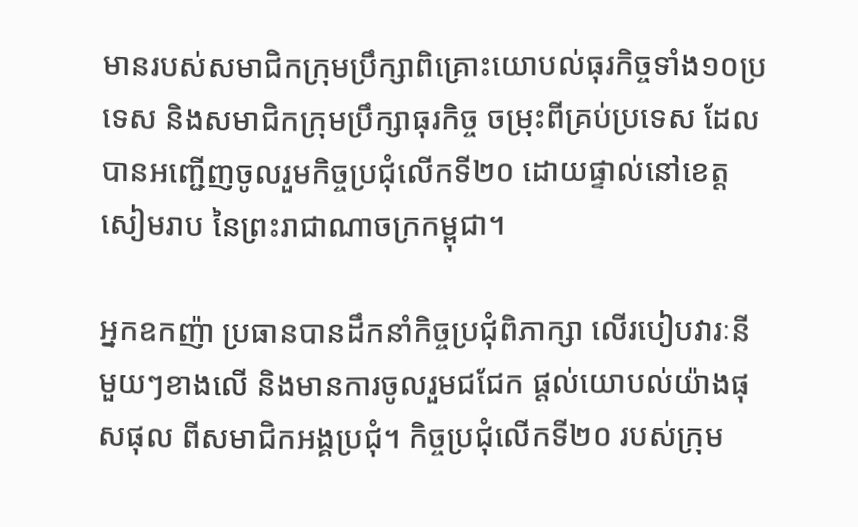មានរបស់សមាជិកក្រុមប្រឹក្សាពិគ្រោះយោបល់ធុរកិច្ចទាំង១០ប្រទេស និងសមាជិកក្រុមប្រឹក្សាធុរកិច្ច ចម្រុះពីគ្រប់ប្រទេស ដែលបានអញ្ជើញចូលរួមកិច្ចប្រជុំលើកទី២០ ដោយផ្ទាល់នៅខេត្តសៀមរាប នៃព្រះរាជាណាចក្រកម្ពុជា។

អ្នកឧកញ៉ា ប្រធានបានដឹកនាំកិច្ចប្រជុំពិភាក្សា លើរបៀបវារៈនីមួយៗខាងលើ និងមានការចូលរួមជជែក ផ្តល់យោបល់យ៉ាងផុសផុល ពីសមាជិកអង្គប្រជុំ។ កិច្ចប្រជុំលើកទី២០ របស់ក្រុម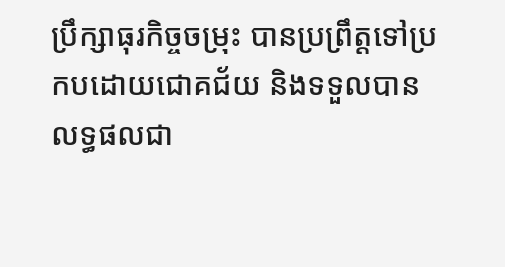ប្រឹក្សាធុរកិច្ចចម្រុះ បានប្រព្រឹត្តទៅប្រកបដោយជោគជ័យ និងទទួលបានលទ្ធផលជា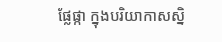ផ្លែផ្កា ក្នុងបរិយាកាសស្និ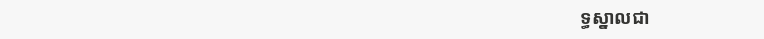ទ្ធស្នាលជា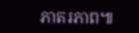ភាតរភាព៕